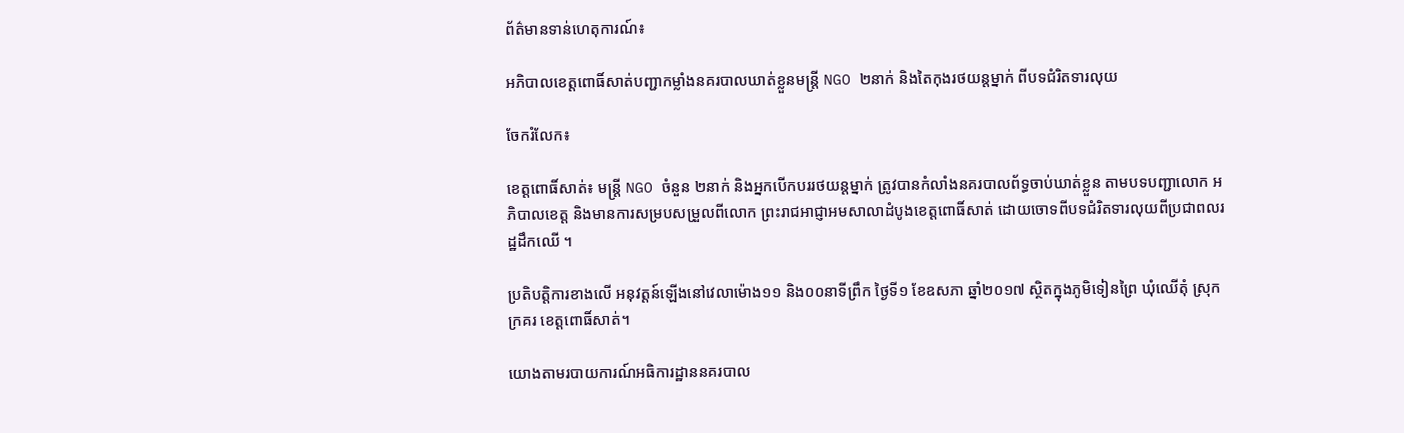ព័ត៌មានទាន់ហេតុការណ៍៖

អភិបាលខេត្តពោធិ៍សាត់បញ្ជាកម្លាំងនគរបាលឃាត់ខ្លួនមន្រ្តី NGO ២នាក់ និងតៃកុងរថយន្តម្នាក់ ពីបទជំរិតទារលុយ

ចែករំលែក៖

ខេត្តពោធិ៍សាត់៖ មន្រ្តី NGO ចំនួន ២នាក់ និងអ្នកបើកបររថយន្តម្នាក់ ត្រូវបានកំលាំងនគរបាលព័ទ្ធចាប់ឃាត់ខ្លួន តាមបទបញ្ជាលោក អភិបាលខេត្ត និងមានការសម្របសម្រួលពីលោក ព្រះរាជអាជ្ញាអមសាលាដំបូងខេត្តពោធិ៍សាត់ ដោយចោទពីបទជំរិតទារលុយពីប្រជាពលរដ្ឋដឹកឈើ ។

ប្រតិបត្តិការខាងលើ អនុវត្តន៍ឡើងនៅវេលាម៉ោង១១ និង០០នាទីព្រឹក ថ្ងៃទី១ ខែឧសភា ឆ្នាំ២០១៧ ស្ថិតក្នុងភូមិទៀនព្រៃ ឃុំឈើតុំ ស្រុកក្រគរ ខេត្តពោធិ៍សាត់។

យោងតាមរបាយការណ៍អធិការដ្ឋាននគរបាល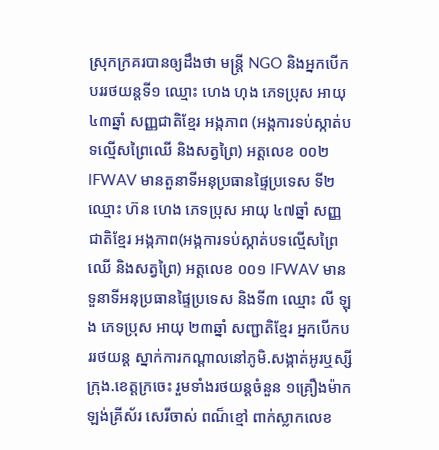ស្រុកក្រគរបានឲ្យដឹងថា មន្រ្តី NGO និងអ្នកបើកបររថយន្តទី១ ឈ្មោះ ហេង ហុង ភេទប្រុស អាយុ ៤៣ឆ្នាំ សញ្ញជាតិខ្មែរ អង្កភាព (អង្កការទប់ស្កាត់បទល្មើសព្រៃឈើ និងសត្វព្រៃ) អត្តលេខ ០០២ lFWAV មានតួនាទីអនុប្រធានផ្ទៃប្រទេស ទី២ ឈ្មោះ ហ៊ន ហេង ភេទប្រុស អាយុ ៤៧ឆ្នាំ សញ្ញជាតិខ្មែរ អង្កភាព(អង្កការទប់ស្កាត់បទល្មើសព្រៃឈើ និងសត្វព្រៃ) អត្តលេខ ០០១ lFWAV មានទួនាទីអនុប្រធានផ្ទៃប្រទេស និងទី៣ ឈ្មោះ លី ឡុង ភេទប្រុស អាយុ ២៣ឆ្នាំ សញ្ជាតិខ្មែរ អ្នកបើកបររថយន្ត ស្នាក់ការកណ្ដាលនៅភូមិ.សង្កាត់អូរឬស្សី ក្រុង.ខេត្តក្រចេះ រួមទាំងរថយន្តចំនួន ១គ្រឿងម៉ាក ឡង់គ្រីស័រ សេរីចាស់ ពណ៏ខ្មៅ ពាក់ស្លាកលេខ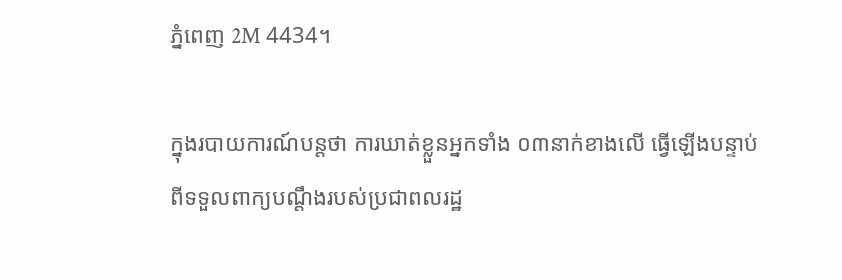ភ្នំពេញ 2M 4434។

ក្នុងរបាយការណ៍បន្តថា ការឃាត់ខ្លួនអ្នកទាំង ០៣នាក់ខាងលើ ធ្វើឡើងបន្ទាប់ពីទទួលពាក្យបណ្ដឹងរបស់ប្រជាពលរដ្ឋ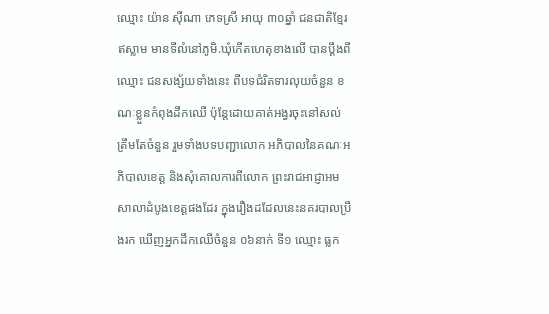ឈ្មោះ យ៉ាន សុីណា ភេទស្រី អាយុ ៣០ឆ្នាំ ជនជាតិខ្មែរឥស្លាម មានទីលំនៅភូមិ.ឃុំកើតហេតុខាងលើ បានប្តឹងពីឈ្មោះ ជនសង្ស័យទាំងនេះ ពីបទជំរិតទារលុយចំនួន ខណៈខ្លួនកំពុងដឹកឈើ ប៉ុន្តែដោយគាត់អង្វរចុះនៅសល់ត្រឹមតែចំនួន រួមទាំងបទបញ្ជាលោក អភិបាលនៃគណៈអភិបាលខេត្ត និងសុំគោលការពីលោក ព្រះរាជអាជ្ញាអមសាលាដំបូងខេត្តផងដែរ ក្នុងរឿងដដែលនេះនគរបាលប្រឹងរក ឃើញអ្នកដឹកឈើចំនួន ០៦នាក់ ទី១ ឈ្មោះ ធ្លក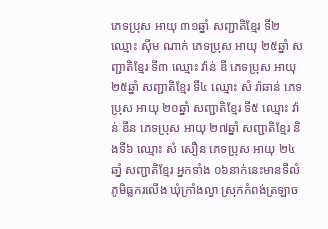ភេទប្រុស អាយុ ៣១ឆ្នាំ សញ្ជាតិខ្មែរ ទី២ ឈ្មោះ សុីម ណាក់ ភេទប្រុស អាយុ ២៥ឆ្នាំ សញ្ជាតិខ្មែរ ទី៣ ឈ្មោះ វ៉ាន់ ឌី ភេទប្រុស អាយុ ២៥ឆ្នាំ សញ្ជាតិខ្មែរ ទី៤ ឈ្មោះ សំ រ៉ាឆាន់ ភេទប្រុស អាយុ ២០ឆ្នាំ សញ្ជាតិខ្មែរ ទី៥ ឈ្មោះ វ៉ាន់ ឌីន ភេទប្រុស អាយុ ២៧ឆ្នាំ សញ្ជាតិខ្មែរ និងទី៦ ឈ្មោះ សំ សឿន ភេទប្រុស អាយុ ២៤ឆាំ្ន សញ្ជាតិខ្មែរ អ្នកទាំង ០៦នាក់នេះមានទីលំភូមិធ្លករលើង ឃុំក្រាំងល្វា ស្រុកកំពង់ត្រឡាច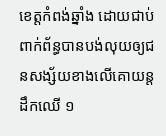ខេត្តកំពង់ឆ្នាំង ដោយជាប់ពាក់ព័ន្ធបានបង់លុយឲ្យជនសង្ស័យខាងលើគោយន្តដឹកឈើ ១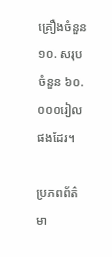គ្រឿងចំនួន ១០. សរុបចំនួន ៦០.០០០រៀលផងដែរ។

ប្រភពព័ត៌មា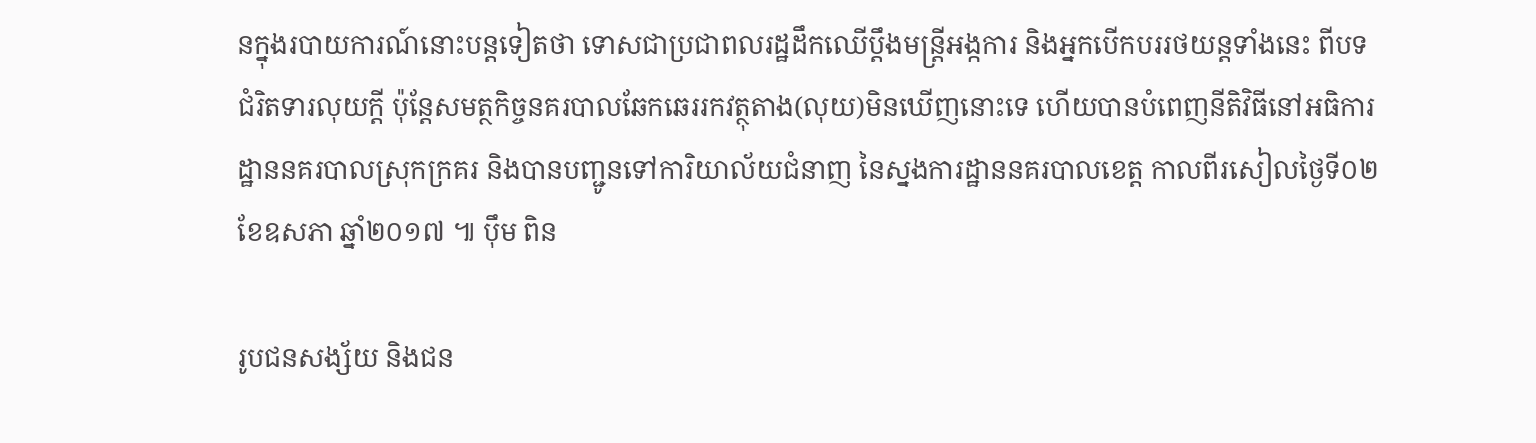នក្នុងរបាយការណ៍នោះបន្តទៀតថា ទោសជាប្រជាពលរដ្ឋដឹកឈើប្តឹងមន្រ្តីអង្កការ និងអ្នកបើកបររថយន្តទាំងនេះ ពីបទជំរិតទារលុយក្តី ប៉ុន្តែសមត្ថកិច្ចនគរបាលឆែកឆេររកវត្ថុតាង(លុយ)មិនឃើញនោះទេ ហើយបានបំពេញនីតិវិធីនៅអធិការដ្ឋាននគរបាលស្រុកក្រគរ និងបានបញ្ជូនទៅការិយាល័យជំនាញ នៃស្នងការដ្ឋាននគរបាលខេត្ត កាលពីរសៀលថ្ងៃទី០២ ខែឧសភា ឆ្នាំ២០១៧ ៕ ប៉ឹម ពិន

រូបជនសង្ស័យ និងជន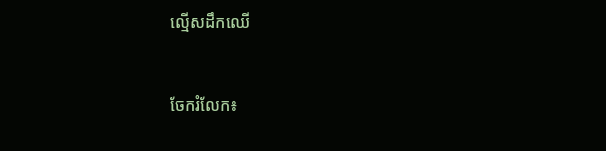ល្មើសដឹកឈើ


ចែករំលែក៖